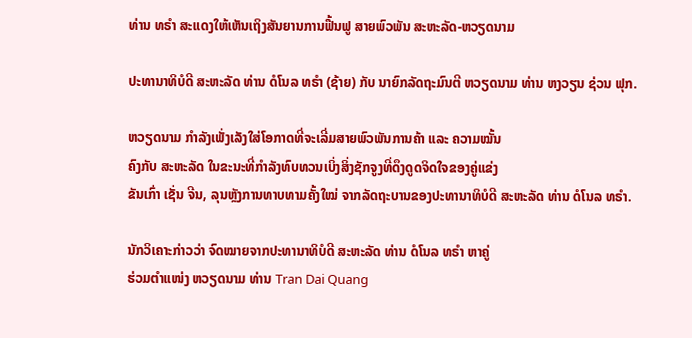ທ່ານ ທຣຳ ສະແດງໃຫ້ເຫັນເຖິງສັນຍານການຟື້ນຟູ ສາຍພົວພັນ ສະຫະລັດ-ຫວຽດນາມ

ປະທານາທິບໍດີ ສະຫະລັດ ທ່ານ ດໍໂນລ ທຣຳ (ຊ້າຍ) ກັບ ນາຍົກລັດຖະມົນຕີ ຫວຽດນາມ ທ່ານ ຫງວຽນ ຊ່ວນ ຟຸກ.

ຫວຽດນາມ ກຳລັງເພັ່ງເລັງໃສ່ໂອກາດທີ່ຈະເລີ່ມສາຍພົວພັນການຄ້າ ແລະ ຄວາມໝັ້ນ
ຄົງກັບ ສະຫະລັດ ໃນຂະນະທີ່ກຳລັງທົບທວນເບິ່ງສິ່ງຊັກຈູງທີ່ດຶງດູດຈິດໃຈຂອງຄູ່ແຂ່ງ
ຂັນເກົ່າ ເຊັ່ນ ຈີນ, ລຸນຫຼັງການທາບທາມຄັ້ງໃໝ່ ຈາກລັດຖະບານຂອງປະທານາທິບໍດີ ສະຫະລັດ ທ່ານ ດໍໂນລ ທຣຳ.

ນັກວິເຄາະກ່າວວ່າ ຈົດໝາຍຈາກປະທານາທິບໍດີ ສະຫະລັດ ທ່ານ ດໍໂນລ ທຣຳ ຫາຄູ່
ຮ່ວມຕຳແໜ່ງ ຫວຽດນາມ ທ່ານ Tran Dai Quang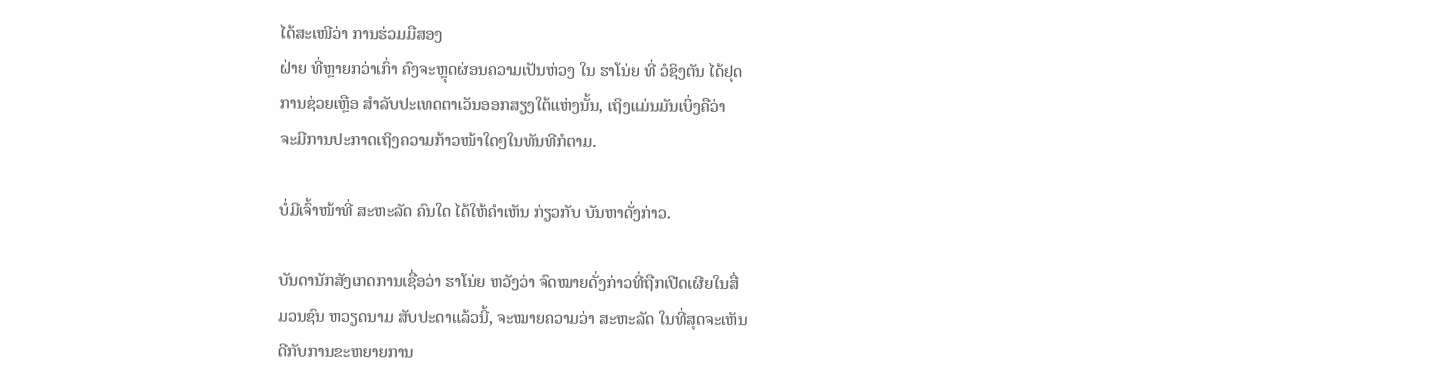ໄດ້ສະເໜີວ່າ ການຮ່ວມມືສອງ
ຝ່າຍ ທີ່ຫຼາຍກວ່າເກົ່າ ຄົງຈະຫຼຸດຜ່ອນຄວາມເປັນຫ່ວງ ໃນ ຮາໂນ່ຍ ທີ່ ວໍຊິງຕັນ ໄດ້ຢຸດ
ການຊ່ວຍເຫຼືອ ສຳລັບປະເທດຕາເວັນອອກສຽງໃຕ້ແຫ່ງນັ້ນ, ເຖິງແມ່ນມັນເບິ່ງຄືວ່າ
ຈະມີການປະກາດເຖິງຄວາມກ້າວໜ້າໃດໆໃນທັນທີກໍຕາມ.

ບໍ່ມີເຈົ້າໜ້າທີ່ ສະຫະລັດ ຄົນໃດ ໄດ້ໃຫ້ຄຳເຫັນ ກ່ຽວກັບ ບັນຫາດັ່ງກ່າວ.

ບັນດານັກສັງເກດການເຊື່ອວ່າ ຮາໂນ່ຍ ຫວັງວ່າ ຈົດໝາຍດັ່ງກ່າວທີ່ຖືກເປີດເຜີຍໃນສື່
ມວນຊົນ ຫວຽດນາມ ສັບປະດາແລ້ວນີ້, ຈະໝາຍຄວາມວ່າ ສະຫະລັດ ໃນທີ່ສຸດຈະເຫັນ
ດີກັບການຂະຫຍາຍການ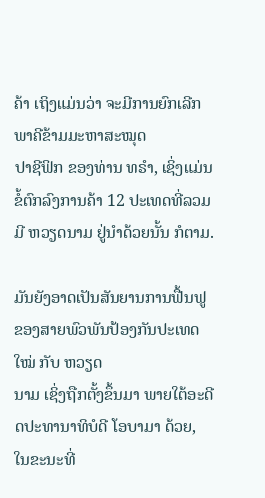ຄ້າ ເຖິງແມ່ນວ່າ ຈະມີການຍົກເລີກພາຄີຂ້າມມະຫາສະໝຸດ
ປາຊີຟິກ ຂອງທ່ານ ທຣຳ, ເຊິ່ງແມ່ນຂໍ້ຕົກລົງການຄ້າ 12 ປະເທດທີ່ລວມມີ ຫວຽດນາມ ຢູ່ນຳດ້ວຍນັ້ນ ກໍຕາມ.

ມັນຍັງອາດເປັນສັນຍານການຟື້ນຟູ ຂອງສາຍພົວພັນປ້ອງກັນປະເທດໃໝ່ ກັບ ຫວຽດ
ນາມ ເຊິ່ງຖືກຕັ້ງຂຶ້ນມາ ພາຍໃຕ້ອະດີດປະທານາທິບໍດີ ໂອບາມາ ດ້ວຍ, ໃນຂະນະທີ່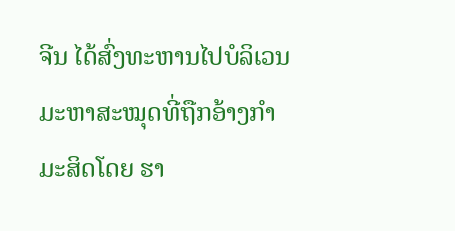ຈີນ ໄດ້ສົ່ງທະຫານໄປບໍລິເວນມະຫາສະໝຸດທີ່ຖືກອ້າງກຳມະສິດໂດຍ ຮາ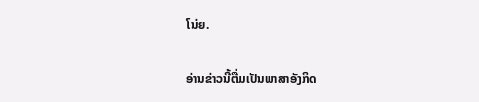ໂນ່ຍ.

ອ່ານຂ່າວນີ້ຕື່ມເປັນພາສາອັງກິດ